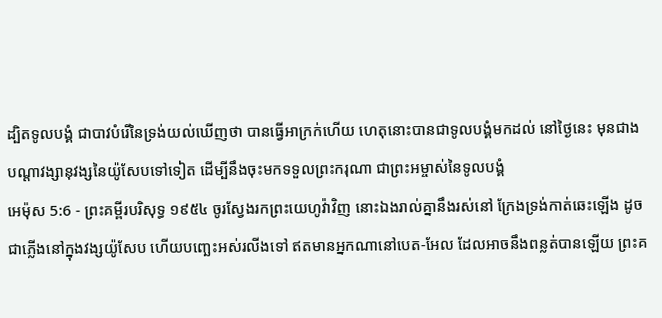ដ្បិតទូលបង្គំ ជាបាវបំរើនៃទ្រង់យល់ឃើញថា បានធ្វើអាក្រក់ហើយ ហេតុនោះបានជាទូលបង្គំមកដល់ នៅថ្ងៃនេះ មុនជាងបណ្តាវង្សានុវង្សនៃយ៉ូសែបទៅទៀត ដើម្បីនឹងចុះមកទទួលព្រះករុណា ជាព្រះអម្ចាស់នៃទូលបង្គំ
អេម៉ុស 5:6 - ព្រះគម្ពីរបរិសុទ្ធ ១៩៥៤ ចូរស្វែងរកព្រះយេហូវ៉ាវិញ នោះឯងរាល់គ្នានឹងរស់នៅ ក្រែងទ្រង់កាត់ឆេះឡើង ដូចជាភ្លើងនៅក្នុងវង្សយ៉ូសែប ហើយបញ្ឆេះអស់រលីងទៅ ឥតមានអ្នកណានៅបេត-អែល ដែលអាចនឹងពន្លត់បានឡើយ ព្រះគ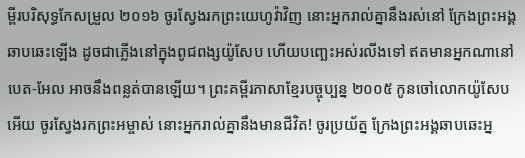ម្ពីរបរិសុទ្ធកែសម្រួល ២០១៦ ចូរស្វែងរកព្រះយេហូវ៉ាវិញ នោះអ្នករាល់គ្នានឹងរស់នៅ ក្រែងព្រះអង្គឆាបឆេះឡើង ដូចជាភ្លើងនៅក្នុងពូជពង្សយ៉ូសែប ហើយបញ្ឆេះអស់រលីងទៅ ឥតមានអ្នកណានៅបេត-អែល អាចនឹងពន្លត់បានឡើយ។ ព្រះគម្ពីរភាសាខ្មែរបច្ចុប្បន្ន ២០០៥ កូនចៅលោកយ៉ូសែបអើយ ចូរស្វែងរកព្រះអម្ចាស់ នោះអ្នករាល់គ្នានឹងមានជីវិត! ចូរប្រយ័ត្ន ក្រែងព្រះអង្គឆាបឆេះអ្ន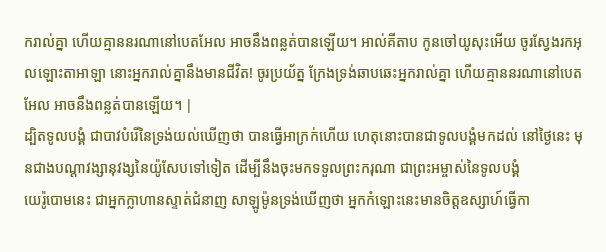ករាល់គ្នា ហើយគ្មាននរណានៅបេតអែល អាចនឹងពន្លត់បានឡើយ។ អាល់គីតាប កូនចៅយូសុះអើយ ចូរស្វែងរកអុលឡោះតាអាឡា នោះអ្នករាល់គ្នានឹងមានជីវិត! ចូរប្រយ័ត្ន ក្រែងទ្រង់ឆាបឆេះអ្នករាល់គ្នា ហើយគ្មាននរណានៅបេតអែល អាចនឹងពន្លត់បានឡើយ។ |
ដ្បិតទូលបង្គំ ជាបាវបំរើនៃទ្រង់យល់ឃើញថា បានធ្វើអាក្រក់ហើយ ហេតុនោះបានជាទូលបង្គំមកដល់ នៅថ្ងៃនេះ មុនជាងបណ្តាវង្សានុវង្សនៃយ៉ូសែបទៅទៀត ដើម្បីនឹងចុះមកទទួលព្រះករុណា ជាព្រះអម្ចាស់នៃទូលបង្គំ
យេរ៉ូបោមនេះ ជាអ្នកក្លាហានស្ទាត់ជំនាញ សាឡូម៉ូនទ្រង់ឃើញថា អ្នកកំឡោះនេះមានចិត្តឧស្សាហ៍ធ្វើកា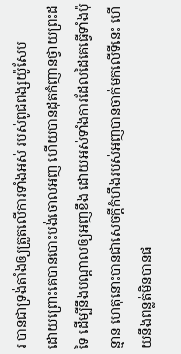រ បានជាទ្រង់តាំងឲ្យត្រួតលើការទាំងអស់ របស់ពូជពង្សយ៉ូសែប
ដោយព្រោះគេបានបោះបង់ចោលអញ ហើយបានដុតកំញានថ្វាយព្រះដទៃ ដើម្បីនឹងបណ្តាលឲ្យអញខឹង ដោយអស់ទាំងការដែលដៃគេធ្វើទាំងប៉ុន្មាន ហេតុនោះបានជាសេចក្ដីកំហឹងរបស់អញបានចាក់មកលើទីនេះ ហើយនឹងពន្លត់មិនបានផ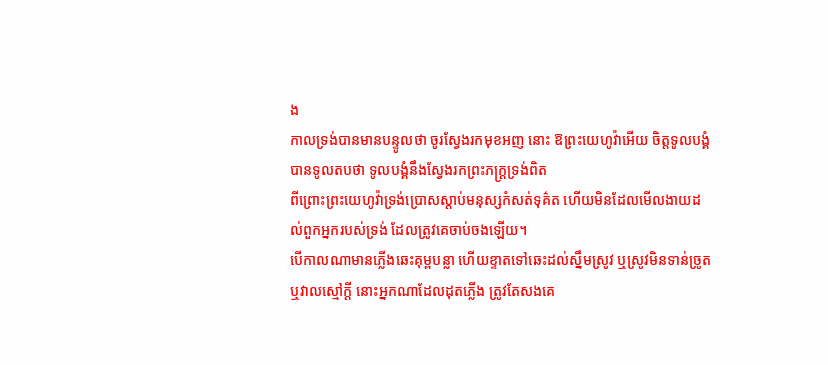ង
កាលទ្រង់បានមានបន្ទូលថា ចូរស្វែងរកមុខអញ នោះ ឱព្រះយេហូវ៉ាអើយ ចិត្តទូលបង្គំបានទូលតបថា ទូលបង្គំនឹងស្វែងរកព្រះភក្ត្រទ្រង់ពិត
ពីព្រោះព្រះយេហូវ៉ាទ្រង់ប្រោសស្តាប់មនុស្សកំសត់ទុគ៌ត ហើយមិនដែលមើលងាយដល់ពួកអ្នករបស់ទ្រង់ ដែលត្រូវគេចាប់ចងឡើយ។
បើកាលណាមានភ្លើងឆេះគុម្ពបន្លា ហើយខ្ទាតទៅឆេះដល់ស្នឹមស្រូវ ឬស្រូវមិនទាន់ច្រូត ឬវាលស្មៅក្តី នោះអ្នកណាដែលដុតភ្លើង ត្រូវតែសងគេ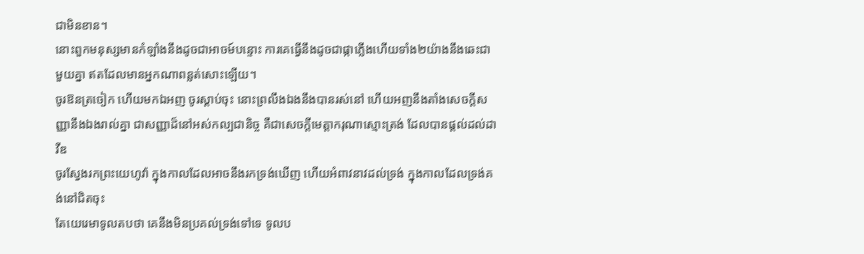ជាមិនខាន។
នោះពួកមនុស្សមានកំឡាំងនឹងដូចជាអាចម៍បន្ទោះ ការគេធ្វើនឹងដូចជាផ្កាភ្លើងហើយទាំង២យ៉ាងនឹងឆេះជាមួយគ្នា ឥតដែលមានអ្នកណាពន្លត់សោះឡើយ។
ចូរឱនត្រចៀក ហើយមកឯអញ ចូរស្តាប់ចុះ នោះព្រលឹងឯងនឹងបានរស់នៅ ហើយអញនឹងតាំងសេចក្ដីសញ្ញានឹងឯងរាល់គ្នា ជាសញ្ញាដ៏នៅអស់កល្បជានិច្ច គឺជាសេចក្ដីមេត្តាករុណាស្មោះត្រង់ ដែលបានផ្តល់ដល់ដាវីឌ
ចូរស្វែងរកព្រះយេហូវ៉ា ក្នុងកាលដែលអាចនឹងរកទ្រង់ឃើញ ហើយអំពាវនាវដល់ទ្រង់ ក្នុងកាលដែលទ្រង់គង់នៅជិតចុះ
តែយេរេមាទូលតបថា គេនឹងមិនប្រគល់ទ្រង់ទៅទេ ទូលប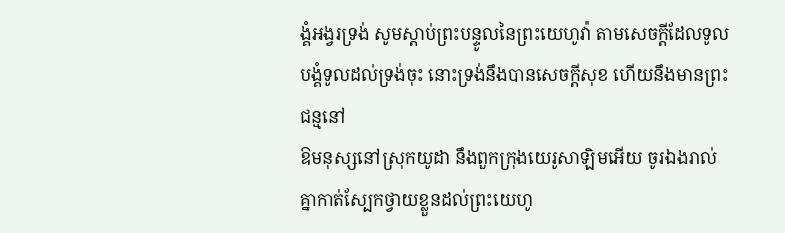ង្គំអង្វរទ្រង់ សូមស្តាប់ព្រះបន្ទូលនៃព្រះយេហូវ៉ា តាមសេចក្ដីដែលទូលបង្គំទូលដល់ទ្រង់ចុះ នោះទ្រង់នឹងបានសេចក្ដីសុខ ហើយនឹងមានព្រះជន្មនៅ
ឱមនុស្សនៅស្រុកយូដា នឹងពួកក្រុងយេរូសាឡិមអើយ ចូរឯងរាល់គ្នាកាត់ស្បែកថ្វាយខ្លួនដល់ព្រះយេហូ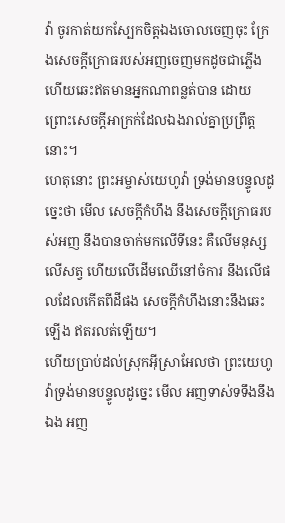វ៉ា ចូរកាត់យកស្បែកចិត្តឯងចោលចេញចុះ ក្រែងសេចក្ដីក្រោធរបស់អញចេញមកដូចជាភ្លើង ហើយឆេះឥតមានអ្នកណាពន្លត់បាន ដោយព្រោះសេចក្ដីអាក្រក់ដែលឯងរាល់គ្នាប្រព្រឹត្តនោះ។
ហេតុនោះ ព្រះអម្ចាស់យេហូវ៉ា ទ្រង់មានបន្ទូលដូច្នេះថា មើល សេចក្ដីកំហឹង នឹងសេចក្ដីក្រោធរបស់អញ នឹងបានចាក់មកលើទីនេះ គឺលើមនុស្ស លើសត្វ ហើយលើដើមឈើនៅចំការ នឹងលើផលដែលកើតពីដីផង សេចក្ដីកំហឹងនោះនឹងឆេះឡើង ឥតរលត់ឡើយ។
ហើយប្រាប់ដល់ស្រុកអ៊ីស្រាអែលថា ព្រះយេហូវ៉ាទ្រង់មានបន្ទូលដូច្នេះ មើល អញទាស់ទទឹងនឹងឯង អញ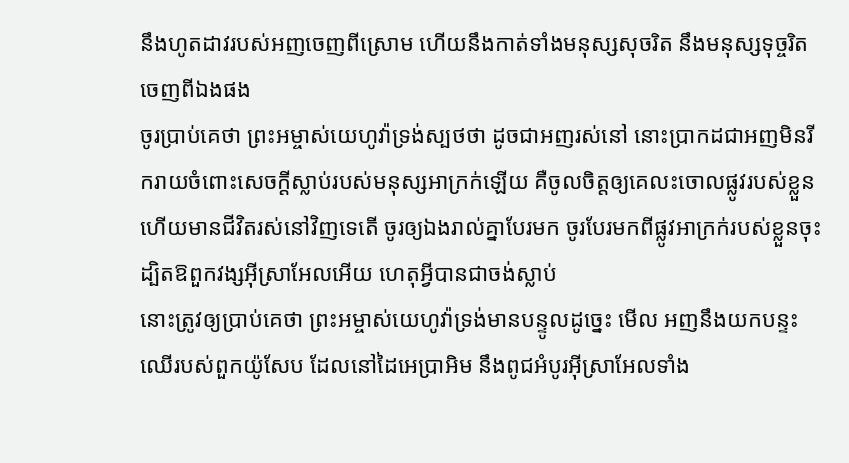នឹងហូតដាវរបស់អញចេញពីស្រោម ហើយនឹងកាត់ទាំងមនុស្សសុចរិត នឹងមនុស្សទុច្ចរិតចេញពីឯងផង
ចូរប្រាប់គេថា ព្រះអម្ចាស់យេហូវ៉ាទ្រង់ស្បថថា ដូចជាអញរស់នៅ នោះប្រាកដជាអញមិនរីករាយចំពោះសេចក្ដីស្លាប់របស់មនុស្សអាក្រក់ឡើយ គឺចូលចិត្តឲ្យគេលះចោលផ្លូវរបស់ខ្លួន ហើយមានជីវិតរស់នៅវិញទេតើ ចូរឲ្យឯងរាល់គ្នាបែរមក ចូរបែរមកពីផ្លូវអាក្រក់របស់ខ្លួនចុះ ដ្បិតឱពួកវង្សអ៊ីស្រាអែលអើយ ហេតុអ្វីបានជាចង់ស្លាប់
នោះត្រូវឲ្យប្រាប់គេថា ព្រះអម្ចាស់យេហូវ៉ាទ្រង់មានបន្ទូលដូច្នេះ មើល អញនឹងយកបន្ទះឈើរបស់ពួកយ៉ូសែប ដែលនៅដៃអេប្រាអិម នឹងពូជអំបូរអ៊ីស្រាអែលទាំង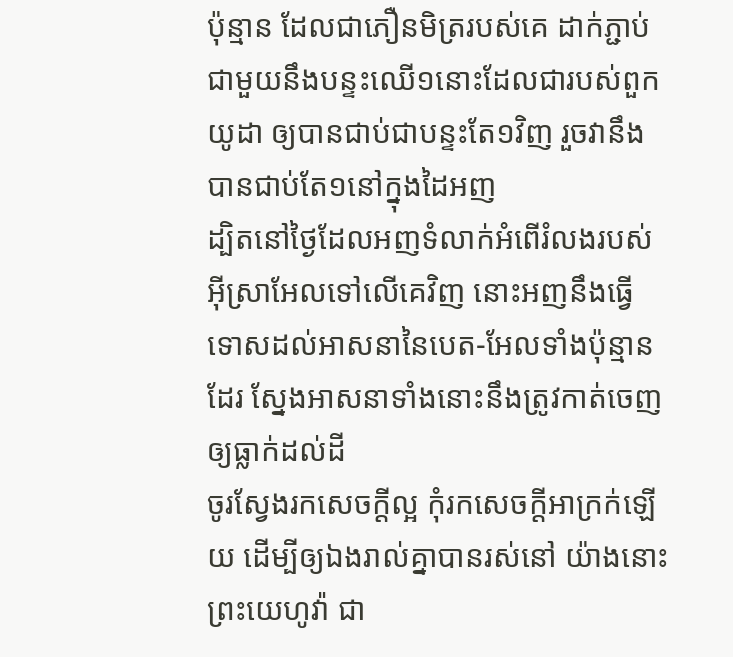ប៉ុន្មាន ដែលជាភឿនមិត្ររបស់គេ ដាក់ភ្ជាប់ជាមួយនឹងបន្ទះឈើ១នោះដែលជារបស់ពួកយូដា ឲ្យបានជាប់ជាបន្ទះតែ១វិញ រួចវានឹងបានជាប់តែ១នៅក្នុងដៃអញ
ដ្បិតនៅថ្ងៃដែលអញទំលាក់អំពើរំលងរបស់អ៊ីស្រាអែលទៅលើគេវិញ នោះអញនឹងធ្វើទោសដល់អាសនានៃបេត-អែលទាំងប៉ុន្មានដែរ ស្នែងអាសនាទាំងនោះនឹងត្រូវកាត់ចេញឲ្យធ្លាក់ដល់ដី
ចូរស្វែងរកសេចក្ដីល្អ កុំរកសេចក្ដីអាក្រក់ឡើយ ដើម្បីឲ្យឯងរាល់គ្នាបានរស់នៅ យ៉ាងនោះព្រះយេហូវ៉ា ជា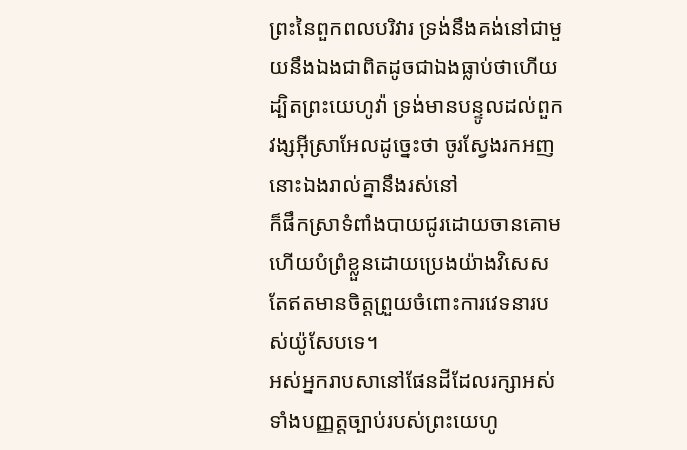ព្រះនៃពួកពលបរិវារ ទ្រង់នឹងគង់នៅជាមួយនឹងឯងជាពិតដូចជាឯងធ្លាប់ថាហើយ
ដ្បិតព្រះយេហូវ៉ា ទ្រង់មានបន្ទូលដល់ពួកវង្សអ៊ីស្រាអែលដូច្នេះថា ចូរស្វែងរកអញ នោះឯងរាល់គ្នានឹងរស់នៅ
ក៏ផឹកស្រាទំពាំងបាយជូរដោយចានគោម ហើយបំព្រំខ្លួនដោយប្រេងយ៉ាងវិសេស តែឥតមានចិត្តព្រួយចំពោះការវេទនារបស់យ៉ូសែបទេ។
អស់អ្នករាបសានៅផែនដីដែលរក្សាអស់ទាំងបញ្ញត្តច្បាប់របស់ព្រះយេហូ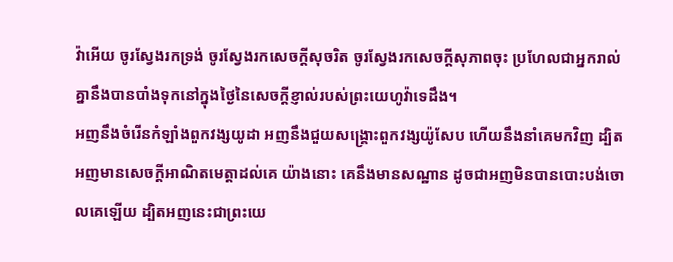វ៉ាអើយ ចូរស្វែងរកទ្រង់ ចូរស្វែងរកសេចក្ដីសុចរិត ចូរស្វែងរកសេចក្ដីសុភាពចុះ ប្រហែលជាអ្នករាល់គ្នានឹងបានបាំងទុកនៅក្នុងថ្ងៃនៃសេចក្ដីខ្ញាល់របស់ព្រះយេហូវ៉ាទេដឹង។
អញនឹងចំរើនកំឡាំងពួកវង្សយូដា អញនឹងជួយសង្គ្រោះពួកវង្សយ៉ូសែប ហើយនឹងនាំគេមកវិញ ដ្បិតអញមានសេចក្ដីអាណិតមេត្តាដល់គេ យ៉ាងនោះ គេនឹងមានសណ្ឋាន ដូចជាអញមិនបានបោះបង់ចោលគេឡើយ ដ្បិតអញនេះជាព្រះយេ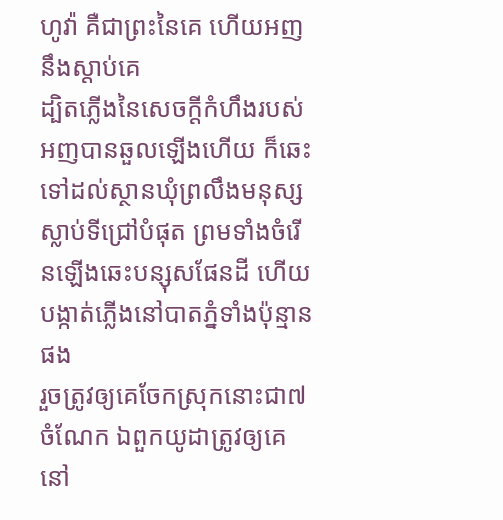ហូវ៉ា គឺជាព្រះនៃគេ ហើយអញនឹងស្តាប់គេ
ដ្បិតភ្លើងនៃសេចក្ដីកំហឹងរបស់អញបានឆួលឡើងហើយ ក៏ឆេះទៅដល់ស្ថានឃុំព្រលឹងមនុស្សស្លាប់ទីជ្រៅបំផុត ព្រមទាំងចំរើនឡើងឆេះបន្សុសផែនដី ហើយបង្កាត់ភ្លើងនៅបាតភ្នំទាំងប៉ុន្មានផង
រួចត្រូវឲ្យគេចែកស្រុកនោះជា៧ចំណែក ឯពួកយូដាត្រូវឲ្យគេនៅ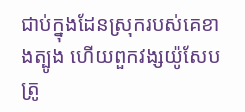ជាប់ក្នុងដែនស្រុករបស់គេខាងត្បូង ហើយពួកវង្សយ៉ូសែបត្រូ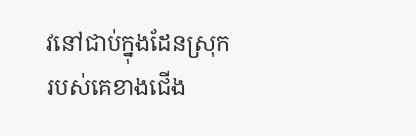វនៅជាប់ក្នុងដែនស្រុករបស់គេខាងជើង